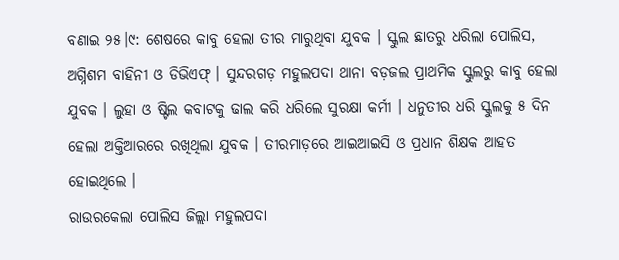ବଣାଇ ୨୫।୯: ଶେଷରେ କାବୁ ହେଲା ତୀର ମାରୁଥିବା ଯୁବକ । ସ୍କୁଲ ଛାତରୁ ଧରିଲା ପୋଲିସ, ଅଗ୍ନିଶମ ବାହିନୀ ଓ ଡିଭିଏଫ୍ । ସୁନ୍ଦରଗଡ଼ ମହୁଲପଦା ଥାନା ବଡ଼ଜଲ ପ୍ରାଥମିକ ସ୍କୁଲରୁ କାବୁ ହେଲା ଯୁବକ । ଲୁହା ଓ ଷ୍ଟିଲ କବାଟକୁ ଢାଲ କରି ଧରିଲେ ସୁରକ୍ଷା କର୍ମୀ । ଧନୁତୀର ଧରି ସ୍କୁଲକୁ ୫ ଦିନ ହେଲା ଅକ୍ତିଆରରେ ରଖିଥିଲା ଯୁବକ । ତୀରମାଡ଼ରେ ଆଇଆଇସି ଓ ପ୍ରଧାନ ଶିକ୍ଷକ ଆହତ ହୋଇଥିଲେ ।
ରାଉରକେଲା ପୋଲିସ ଜିଲ୍ଲା ମହୁଲପଦା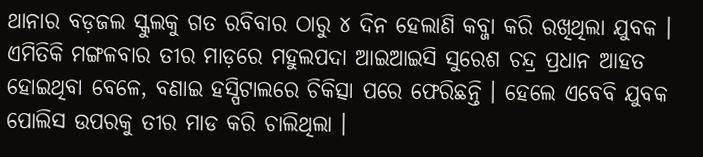ଥାନାର ବଡ଼ଜଲ ସ୍କୁଲକୁ ଗତ ରବିବାର ଠାରୁ ୪ ଦିନ ହେଲାଣି କବ୍ଜା କରି ରଖିଥିଲା ଯୁବକ । ଏମିତିକି ମଙ୍ଗଳବାର ତୀର ମାଡ଼ରେ ମହୁଲପଦା ଆଇଆଇସି ସୁରେଶ ଚନ୍ଦ୍ର ପ୍ରଧାନ ଆହତ ହୋଇଥିବା ବେଳେ, ବଣାଇ ହସ୍ପିଟାଲରେ ଚିକିତ୍ସା ପରେ ଫେରିଛନ୍ତି । ହେଲେ ଏବେବି ଯୁବକ ପୋଲିସ ଉପରକୁ ତୀର ମାଡ କରି ଚାଲିଥିଲା ।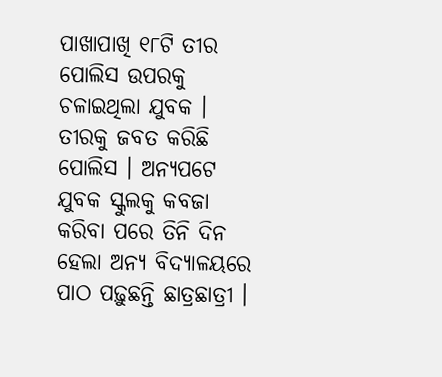ପାଖାପାଖି ୧୮ଟି ତୀର ପୋଲିସ ଉପରକୁ ଚଳାଇଥିଲା ଯୁବକ । ତୀରକୁ ଜବତ କରିଛି ପୋଲିସ । ଅନ୍ୟପଟେ ଯୁବକ ସ୍କୁଲକୁ କବଜା କରିବା ପରେ ତିନି ଦିନ ହେଲା ଅନ୍ୟ ବିଦ୍ୟାଳୟରେ ପାଠ ପଢ଼ୁଛନ୍ତି ଛାତ୍ରଛାତ୍ରୀ ।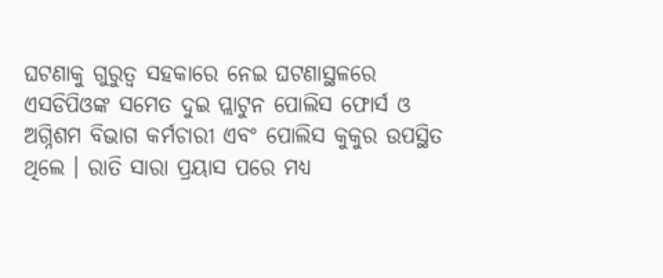ଘଟଣାକୁ ଗୁରୁତ୍ୱ ସହକାରେ ନେଇ ଘଟଣାସ୍ଥଳରେ ଏସଡିପିଓଙ୍କ ସମେତ ଦୁଇ ପ୍ଲାଟୁନ ପୋଲିସ ଫୋର୍ସ ଓ ଅଗ୍ନିଶମ ବିଭାଗ କର୍ମଚାରୀ ଏବଂ ପୋଲିସ କୁକୁର ଉପସ୍ଥିତ ଥିଲେ । ରାତି ସାରା ପ୍ରୟାସ ପରେ ମଧ୍ୟ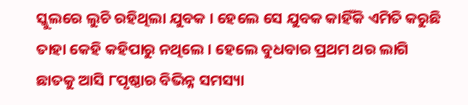ସ୍କୁଲରେ ଲୁଚି ରହିଥିଲା ଯୁବକ । ହେଲେ ସେ ଯୁବକ କାହିଁକି ଏମିତି କରୁଛି ତାହା କେହି କହିପାରୁ ନଥିଲେ । ହେଲେ ବୁଧବାର ପ୍ରଥମ ଥର ଲାଗି ଛାତକୁ ଆସି ୮ପୃଷ୍ଠାର ବିଭିନ୍ନ ସମସ୍ୟା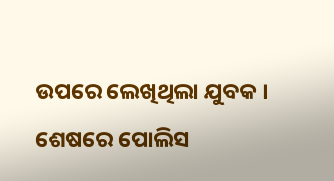ଉପରେ ଲେଖିଥିଲା ଯୁବକ । ଶେଷରେ ପୋଲିସ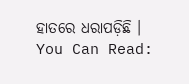ହାତରେ ଧରାପଡ଼ିଛି ।
You Can Read: